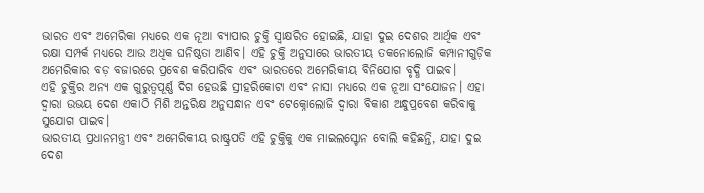ଭାରତ ଏବଂ ଅମେରିକା ମଧ୍ୟରେ ଏକ ନୂଆ ବ୍ୟାପାର ଚୁକ୍ତି ସ୍ୱାକ୍ଷରିତ ହୋଇଛି, ଯାହା ଦୁଇ ଦେଶର ଆର୍ଥିକ ଏବଂ ରକ୍ଷା ସମ୍ପର୍କ ମଧ୍ୟରେ ଆଉ ଅଧିକ ଘନିଷ୍ଠତା ଆଣିବ। ଏହି ଚୁକ୍ତି ଅନୁସାରେ ଭାରତୀୟ ତକନୋଲୋଜି କମ୍ପାନୀଗୁଡ଼ିକ ଅମେରିକାର ବଡ଼ ବଜାରରେ ପ୍ରବେଶ କରିପାରିବ ଏବଂ ଭାରତରେ ଅମେରିକୀୟ ବିନିଯୋଗ ବୃଦ୍ଧି ପାଇବ।
ଏହି ଚୁକ୍ତିର ଅନ୍ୟ ଏକ ଗୁରୁତ୍ୱପୂର୍ଣ୍ଣ ଦିଗ ହେଉଛି ସ୍ରୀହରିକୋଟା ଏବଂ ନାସା ମଧ୍ୟରେ ଏକ ନୂଆ ସଂଯୋଜନ। ଏହା ଦ୍ୱାରା ଉଭୟ ଦେଶ ଏକାଠି ମିଶି ଅନ୍ତରିକ୍ଷ ଅନୁସନ୍ଧାନ ଏବଂ ଟେକ୍ନୋଲୋଜି ଦ୍ୱାରା ବିକାଶ ଅନ୍ଧୁପ୍ରବେଶ କରିବାକୁ ସୁଯୋଗ ପାଇବ।
ଭାରତୀୟ ପ୍ରଧାନମନ୍ତ୍ରୀ ଏବଂ ଅମେରିକୀୟ ରାଷ୍ଟ୍ରପତି ଏହି ଚୁକ୍ତିକୁ ଏକ ମାଇଲସ୍ଟୋନ ବୋଲି କହିଛନ୍ତି, ଯାହା ଦୁଇ ଦେଶ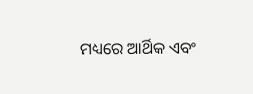ମଧ୍ୟରେ ଆର୍ଥିକ ଏବଂ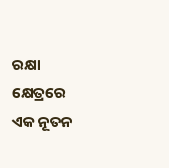ରକ୍ଷା କ୍ଷେତ୍ରରେ ଏକ ନୂତନ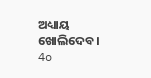ଅଧ୍ୟାୟ ଖୋଲିଦେବ।
4o